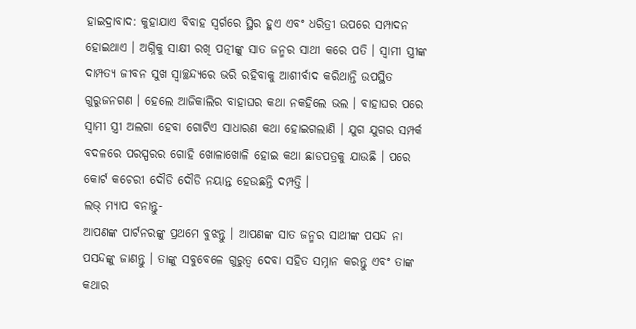ହାଇଦ୍ରାବାଦ: କୁହାଯାଏ ବିବାହ ସ୍ବର୍ଗରେ ସ୍ଥିର ହୁଏ ଏବଂ ଧରିତ୍ରୀ ଉପରେ ସମ୍ପାଦନ ହୋଇଥାଏ । ଅଗ୍ନିକୁ ସାକ୍ଷୀ ରଖି ପତ୍ନୀଙ୍କୁ ସାତ ଜନ୍ମର ସାଥୀ କରେ ପତି । ସ୍ବାମୀ ସ୍ତ୍ରୀଙ୍କ ଦାମ୍ପତ୍ୟ ଜୀବନ ସୁଖ ସ୍ବାଚ୍ଛନ୍ଦ୍ୟରେ ଭରି ରହିବାକୁ ଆଶୀର୍ବାଦ କରିଥାନ୍ତି ଉପସ୍ଥିତ ଗୁରୁଜନଗଣ । ହେଲେ ଆଜିକାଲିର ବାହାଘର କଥା ନକହିଲେ ଭଲ । ବାହାଘର ପରେ ସ୍ବାମୀ ସ୍ତ୍ରୀ ଅଲଗା ହେବା ଗୋଟିଏ ସାଧାରଣ କଥା ହୋଇଗଲାଣି । ଯୁଗ ଯୁଗର ସମ୍ପର୍କ ବଦଳରେ ପରସ୍ପରର ଗୋହି ଖୋଳାଖୋଳି ହୋଇ କଥା ଛାଡପତ୍ରକୁ ଯାଉଛି । ପରେ କୋର୍ଟ କଚେରୀ ଦୌଡି ଦୌଡି ନୟାନ୍ତ ହେଉଛନ୍ତି ଦମ୍ପତ୍ତି ।
ଲଭ୍ ମ୍ୟାପ ବନାନ୍ତୁ-
ଆପଣଙ୍କ ପାର୍ଟନରଙ୍କୁ ପ୍ରଥମେ ବୁଝନ୍ତୁ । ଆପଣଙ୍କ ସାତ ଜନ୍ମର ସାଥୀଙ୍କ ପସନ୍ଦ ନା ପସନ୍ଦଙ୍କୁ ଜାଣନ୍ତୁ । ତାଙ୍କୁ ସବୁବେଳେ ଗୁରୁତ୍ବ ଦେବା ସହିତ ସମ୍ନାନ କରନ୍ତୁ ଏବଂ ତାଙ୍କ କଥାର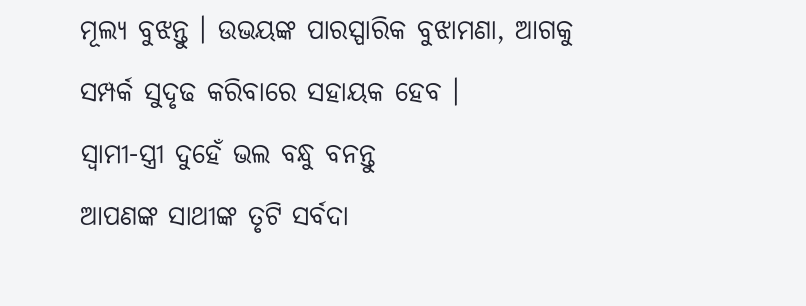ମୂଲ୍ୟ ବୁଝନ୍ତୁ । ଉଭୟଙ୍କ ପାରସ୍ପାରିକ ବୁଝାମଣା, ଆଗକୁ ସମ୍ପର୍କ ସୁଦୃଢ କରିବାରେ ସହାୟକ ହେବ ।
ସ୍ବାମୀ-ସ୍ତ୍ରୀ ଦୁହେଁ ଭଲ ବନ୍ଧୁ ବନନ୍ତୁ
ଆପଣଙ୍କ ସାଥୀଙ୍କ ତୃଟି ସର୍ବଦା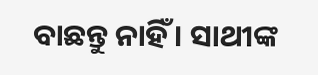ବାଛନ୍ତୁ ନାହିଁ । ସାଥୀଙ୍କ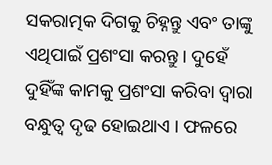ସକରାତ୍ମକ ଦିଗକୁ ଚିହ୍ନନ୍ତୁ ଏବଂ ତାଙ୍କୁ ଏଥିପାଇଁ ପ୍ରଶଂସା କରନ୍ତୁ । ଦୁହେଁ ଦୁହିଁଙ୍କ କାମକୁ ପ୍ରଶଂସା କରିବା ଦ୍ବାରା ବନ୍ଧୁତ୍ବ ଦୃଢ ହୋଇଥାଏ । ଫଳରେ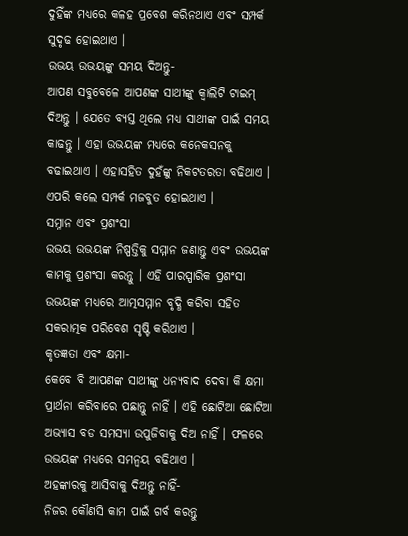ଦୁହିଁଙ୍କ ମଧ୍ୟରେ କଳହ ପ୍ରବେଶ କରିନଥାଏ ଏବଂ ସମ୍ପର୍କ ସୁଦୃଢ ହୋଇଥାଏ ।
ଉଭୟ ଉଭୟଙ୍କୁ ସମୟ ଦିଅନ୍ତୁ-
ଆପଣ ସବୁବେଳେ ଆପଣଙ୍କ ସାଥୀଙ୍କୁ କ୍ବାଲିଟି ଟାଇମ୍ ଦିଅନ୍ତୁ । ଯେତେ ବ୍ୟସ୍ତ ଥିଲେ ମଧ୍ୟ ସାଥୀଙ୍କ ପାଇଁ ସମୟ କାଢନ୍ତୁ । ଏହା ଉଭୟଙ୍କ ମଧ୍ୟରେ କନେକସନକୁ ବଢାଇଥାଏ । ଏହାସହିତ ଦୁହଁଙ୍କୁ ନିକଟତରତା ବଢିଥାଏ । ଏପରି କଲେ ସମ୍ପର୍କ ମଜବୁତ ହୋଇଥାଏ ।
ସମ୍ନାନ ଏବଂ ପ୍ରଶଂସା
ଉଭୟ ଉଭୟଙ୍କ ନିଷ୍ପତ୍ତିକୁ ସମ୍ମାନ ଜଣାନ୍ତୁ ଏବଂ ଉଭୟଙ୍କ କାମକୁ ପ୍ରଶଂସା କରନ୍ତୁ । ଏହି ପାରସ୍ପାରିକ ପ୍ରଶଂସା ଉଭୟଙ୍କ ମଧ୍ୟରେ ଆତ୍ମସମ୍ମାନ ବୃଦ୍ଧି କରିବା ସହିତ ସକରାତ୍ମକ ପରିବେଶ ସୃଷ୍ଟି କରିଥାଏ ।
କୃତଜ୍ଞତା ଏବଂ କ୍ଷମା-
କେବେ ବି ଆପଣଙ୍କ ସାଥୀଙ୍କୁ ଧନ୍ୟବାଦ ଦେବା କି କ୍ଷମା ପ୍ରାର୍ଥନା କରିବାରେ ପଛାନ୍ତୁ ନାହିଁ । ଏହି ଛୋଟିଆ ଛୋଟିଆ ଅଭ୍ୟାସ ବଡ ସମସ୍ୟା ଉପୁଜିବାକୁ ଦିଅ ନାହିଁ । ଫଳରେ ଉଭୟଙ୍କ ମଧ୍ୟରେ ସମନ୍ବୟ ବଢିଥାଏ ।
ଅହଙ୍କାରକୁ ଆସିବାକୁ ଦିଅନ୍ତୁ ନାହିଁ-
ନିଜର କୌଣସି କାମ ପାଇଁ ଗର୍ବ କରନ୍ତୁ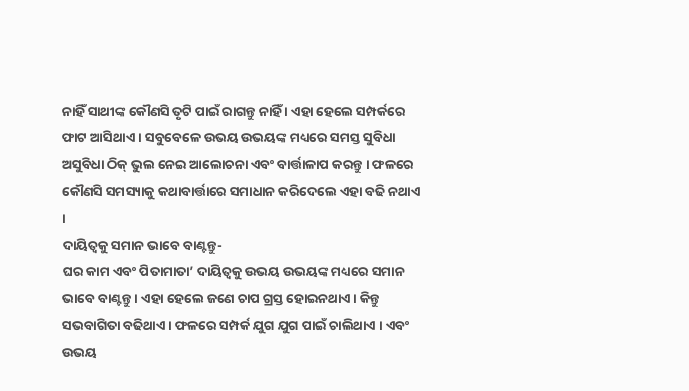ନାହିଁ ସାଥୀଙ୍କ କୌଣସି ତୃଟି ପାଇଁ ରାଗନ୍ତୁ ନାହିଁ । ଏହା ହେଲେ ସମ୍ପର୍କରେ ଫାଟ ଆସିଥାଏ । ସବୁବେଳେ ଉଭୟ ଉଭୟଙ୍କ ମଧ୍ୟରେ ସମସ୍ତ ସୁବିଧା ଅସୁବିଧା ଠିକ୍ ଭୁଲ ନେଇ ଆଲୋଚନା ଏବଂ ବାର୍ତ୍ତାଳାପ କରନ୍ତୁ । ଫଳରେ କୌଣସି ସମସ୍ୟାକୁ କଥାବାର୍ତ୍ତାରେ ସମାଧାନ କରିଦେଲେ ଏହା ବଢି ନଥାଏ ।
ଦାୟିତ୍ବକୁ ସମାନ ଭାବେ ବାଣ୍ଟନ୍ତୁ-
ଘର କାମ ଏବଂ ପିତାମାତା’ ଦାୟିତ୍ବକୁ ଉଭୟ ଉଭୟଙ୍କ ମଧ୍ୟରେ ସମାନ ଭାବେ ବାଣ୍ଟନ୍ତୁ । ଏହା ହେଲେ ଜଣେ ଚାପ ଗ୍ରସ୍ତ ହୋଇନଥାଏ । କିନ୍ତୁ ସଭବାଗିତା ବଢିଥାଏ । ଫଳରେ ସମ୍ପର୍କ ଯୁଗ ଯୁଗ ପାଇଁ ଚାଲିଥାଏ । ଏବଂ ଉଭୟ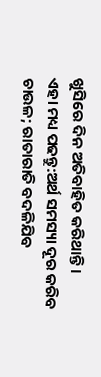ଖୁସିରେ ଦିନ ଅତିବାହିତ କରିଥାନ୍ତି ।
ଏହା ମଧ୍ୟ ପଢନ୍ତୁ:ଅର୍ଥ ସମସ୍ୟା ଦୂର କରିବ ଚାଉଳ; ରାତାରାତି ବଦଳିଯିବ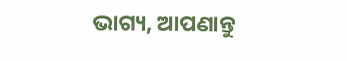ଭାଗ୍ୟ, ଆପଣାନ୍ତୁ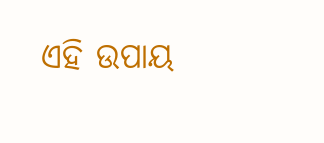ଏହି ଉପାୟ